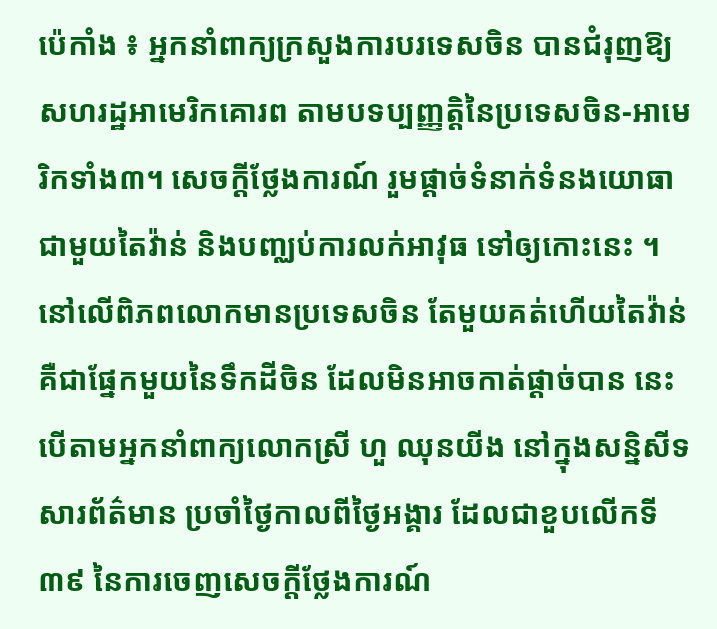ប៉េកាំង ៖ អ្នកនាំពាក្យក្រសួងការបរទេសចិន បានជំរុញឱ្យសហរដ្ឋអាមេរិកគោរព តាមបទប្បញ្ញត្តិនៃប្រទេសចិន-អាមេរិកទាំង៣។ សេចក្តីថ្លែងការណ៍ រួមផ្តាច់ទំនាក់ទំនងយោធា ជាមួយតៃវ៉ាន់ និងបញ្ឈប់ការលក់អាវុធ ទៅឲ្យកោះនេះ ។ នៅលើពិភពលោកមានប្រទេសចិន តែមួយគត់ហើយតៃវ៉ាន់ គឺជាផ្នែកមួយនៃទឹកដីចិន ដែលមិនអាចកាត់ផ្តាច់បាន នេះបើតាមអ្នកនាំពាក្យលោកស្រី ហួ ឈុនយីង នៅក្នុងសន្និសីទសារព័ត៌មាន ប្រចាំថ្ងៃកាលពីថ្ងៃអង្គារ ដែលជាខួបលើកទី៣៩ នៃការចេញសេចក្តីថ្លែងការណ៍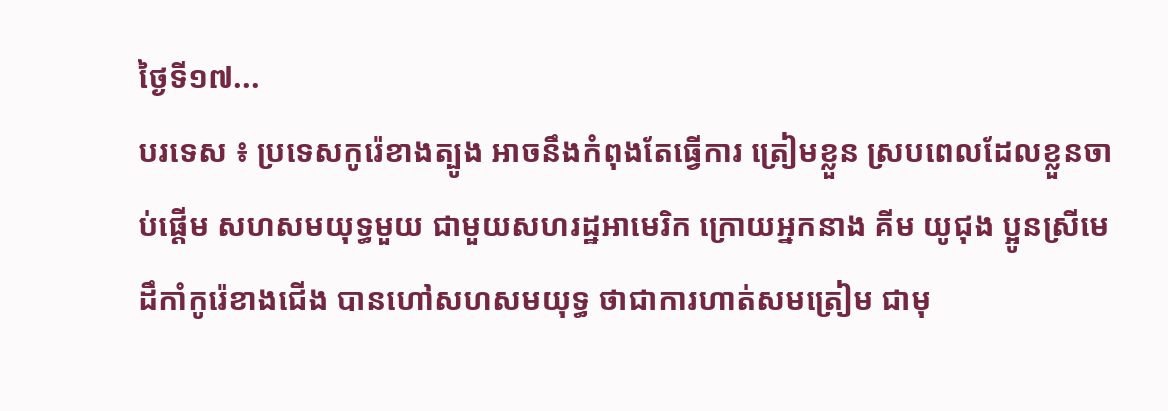ថ្ងៃទី១៧...
បរទេស ៖ ប្រទេសកូរ៉េខាងត្បូង អាចនឹងកំពុងតែធ្វើការ ត្រៀមខ្លួន ស្របពេលដែលខ្លួនចាប់ផ្តើម សហសមយុទ្ធមួយ ជាមួយសហរដ្ឋអាមេរិក ក្រោយអ្នកនាង គីម យូជុង ប្អូនស្រីមេដឹកាំកូរ៉េខាងជើង បានហៅសហសមយុទ្ធ ថាជាការហាត់សមត្រៀម ជាមុ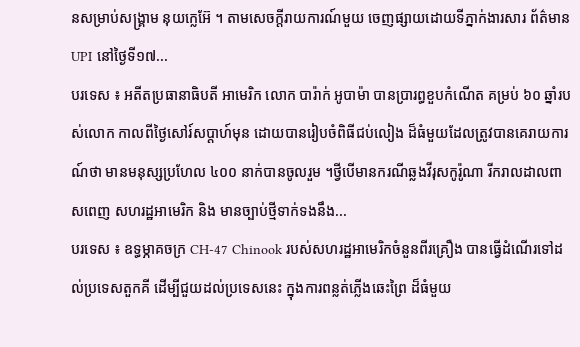នសម្រាប់សង្គ្រាម នុយក្លេអ៊ែ ។ តាមសេចក្តីរាយការណ៍មួយ ចេញផ្សាយដោយទីភ្នាក់ងារសារ ព័ត៌មាន UPI នៅថ្ងៃទី១៧...
បរទេស ៖ អតីតប្រធានាធិបតី អាមេរិក លោក បារ៉ាក់ អូបាម៉ា បានប្រារព្ធខួបកំណើត គម្រប់ ៦០ ឆ្នាំរបស់លោក កាលពីថ្ងៃសៅរ៍សប្តាហ៍មុន ដោយបានរៀបចំពិធីជប់លៀង ដ៏ធំមួយដែលត្រូវបានគេរាយការណ៍ថា មានមនុស្សប្រហែល ៤០០ នាក់បានចូលរួម ។ថ្វីបើមានករណីឆ្លងវីរុសកូរ៉ូណា រីករាលដាលពាសពេញ សហរដ្ឋអាមេរិក និង មានច្បាប់ថ្មីទាក់ទងនឹង...
បរទេស ៖ ឧទ្ធម្ភាគចក្រ CH-47 Chinook របស់សហរដ្ឋអាមេរិកចំនួនពីរគ្រឿង បានធ្វើដំណើរទៅដល់ប្រទេសតួកគី ដើម្បីជួយដល់ប្រទេសនេះ ក្នុងការពន្លត់ភ្លើងឆេះព្រៃ ដ៏ធំមួយ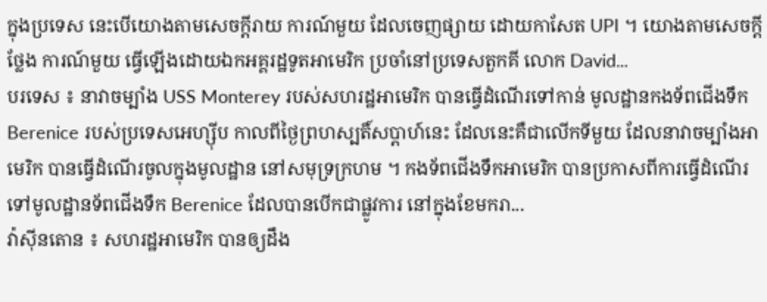ក្នុងប្រទេស នេះបើយោងតាមសេចក្តីរាយ ការណ៍មួយ ដែលចេញផ្សាយ ដោយកាសែត UPI ។ យោងតាមសេចក្តីថ្លែង ការណ៍មួយ ធ្វើឡើងដោយឯកអគ្គរដ្ឋទូតអាមេរិក ប្រចាំនៅប្រទេសតួកគី លោក David...
បរទេស ៖ នាវាចម្បាំង USS Monterey របស់សហរដ្ឋអាមេរិក បានធ្វើដំណើរទៅកាន់ មូលដ្ឋានកងទ័ពជើងទឹក Berenice របស់ប្រទេសអេហ្ស៊ីប កាលពីថ្ងៃព្រហស្បតិ៍សប្ដាហ៍នេះ ដែលនេះគឺជាលើកទីមួយ ដែលនាវាចម្បាំងអាមេរិក បានធ្វើដំណើរចូលក្នុងមូលដ្ឋាន នៅសមុទ្រក្រហម ។ កងទ័ពជើងទឹកអាមេរិក បានប្រកាសពីការធ្វើដំណើរ ទៅមូលដ្ឋានទ័ពជើងទឹក Berenice ដែលបានបើកជាផ្លូវការ នៅក្នុងខែមករា...
វ៉ាស៊ីនតោន ៖ សហរដ្ឋអាមេរិក បានឲ្យដឹង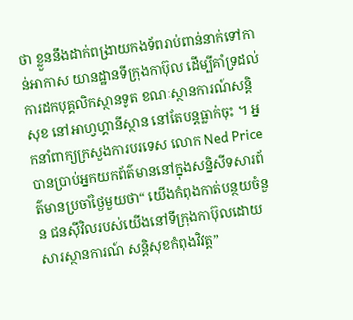ថា ខ្លួននឹងដាក់ពង្រាយកងទ័ពរាប់ពាន់នាក់ទៅកាន់អាកាស យានដ្ឋានទីក្រុងកាប៊ុល ដើម្បីគាំទ្រដល់ការដកបុគ្គលិកស្ថានទូត ខណៈស្ថានការណ៍សន្តិសុខ នៅអាហ្វហ្គានីស្ថាន នៅតែបន្តធ្លាក់ចុះ ។ អ្នកនាំពាក្យក្រសួងការបរទេស លោក Ned Price បានប្រាប់អ្នកយកព័ត៌មាននៅក្នុងសន្និសីទសារព័ត៌មានប្រចាំថ្ងៃមួយថា“ យើងកំពុងកាត់បន្ថយចំនួន ជនស៊ីវិលរបស់យើងនៅទីក្រុងកាប៊ុលដោយសារស្ថានការណ៍ សន្តិសុខកំពុងវិវត្ត”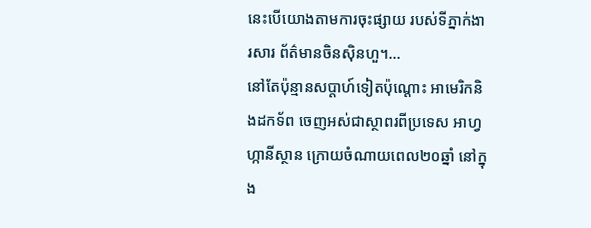នេះបើយោងតាមការចុះផ្សាយ របស់ទីភ្នាក់ងារសារ ព័ត៌មានចិនស៊ិនហួ។...
នៅតែប៉ុន្មានសប្តាហ៍ទៀតប៉ុណ្តោះ អាមេរិកនិងដកទ័ព ចេញអស់ជាស្ថាពរពីប្រទេស អាហ្វហ្កានីស្ថាន ក្រោយចំណាយពេល២០ឆ្នាំ នៅក្នុង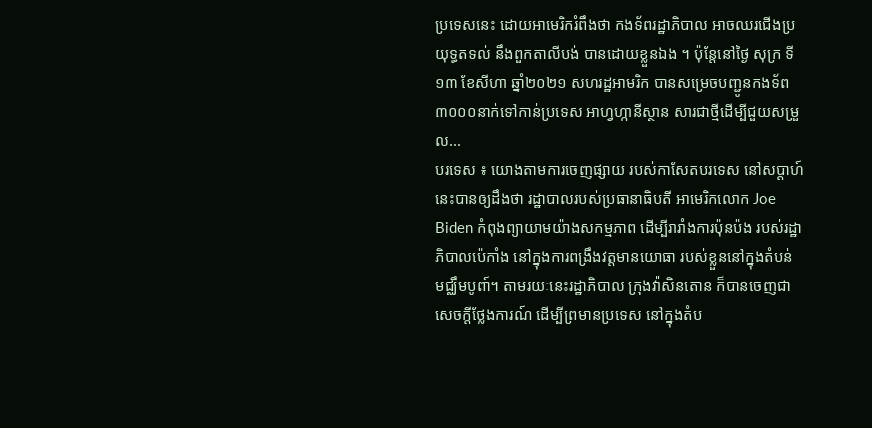ប្រទេសនេះ ដោយអាមេរិករំពឹងថា កងទ័ពរដ្ឋាភិបាល អាចឈរជើងប្រយុទ្ធតទល់ នឹងពួកតាលីបង់ បានដោយខ្លួនឯង ។ ប៉ុន្តែនៅថ្ងៃ សុក្រ ទី១៣ ខែសីហា ឆ្នាំ២០២១ សហរដ្ឋអាមរិក បានសម្រេចបញ្ជូនកងទ័ព ៣០០០នាក់ទៅកាន់ប្រទេស អាហ្វហ្កានីស្ថាន សារជាថ្មីដើម្បីជួយសម្រួល...
បរទេស ៖ យោងតាមការចេញផ្សាយ របស់កាសែតបរទេស នៅសប្តាហ៍នេះបានឲ្យដឹងថា រដ្ឋាបាលរបស់ប្រធានាធិបតី អាមេរិកលោក Joe Biden កំពុងព្យាយាមយ៉ាងសកម្មភាព ដើម្បីរារាំងការប៉ុនប៉ង របស់រដ្ឋាភិបាលប៉េកាំង នៅក្នុងការពង្រឹងវត្តមានយោធា របស់ខ្លួននៅក្នុងតំបន់ មជ្ឈឹមបូពា៍។ តាមរយៈនេះរដ្ឋាភិបាល ក្រុងវ៉ាសិនតោន ក៏បានចេញជាសេចក្តីថ្លែងការណ៍ ដើម្បីព្រមានប្រទេស នៅក្នុងតំប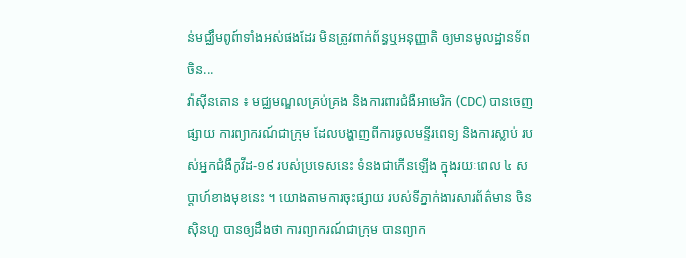ន់មជ្ឈឹមពូព៍ាទាំងអស់ផងដែរ មិនត្រូវពាក់ព័ន្ធឬអនុញ្ញាតិ ឲ្យមានមូលដ្ឋានទ័ពចិន...
វ៉ាស៊ីនតោន ៖ មជ្ឈមណ្ឌលគ្រប់គ្រង និងការពារជំងឺអាមេរិក (CDC) បានចេញផ្សាយ ការព្យាករណ៍ជាក្រុម ដែលបង្ហាញពីការចូលមន្ទីរពេទ្យ និងការស្លាប់ របស់អ្នកជំងឺកូវីដ-១៩ របស់ប្រទេសនេះ ទំនងជាកើនឡើង ក្នុងរយៈពេល ៤ សប្តាហ៍ខាងមុខនេះ ។ យោងតាមការចុះផ្សាយ របស់ទីភ្នាក់ងារសារព័ត៌មាន ចិនស៊ិនហួ បានឲ្យដឹងថា ការព្យាករណ៍ជាក្រុម បានព្យាក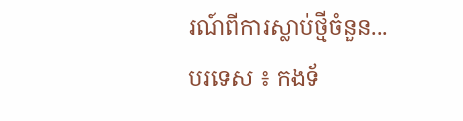រណ៍ពីការស្លាប់ថ្មីចំនួន...
បរទេស ៖ កងទ័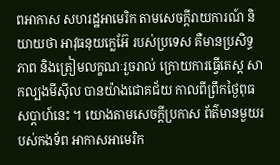ពអាកាស សហរដ្ឋអាមេរិក តាមសេចក្តីរាយការណ៍ និយាយថា អាវុធនុយក្លេអ៊ែ របស់ប្រទេស គឺមានប្រសិទ្ធភាព និងត្រៀមលក្ខណៈរួចរាល់ ក្រោយការធ្វើតេស្ត សាកល្បងមីស៊ីល បានយ៉ាងជោគជ័យ កាលពីព្រឹកថ្ងៃពុធសប្ដាហ៍នេះ ។ យោងតាមសេចក្តីប្រកាស ព័ត៌មានមួយរបស់កងទ័ព អាកាសអាមេរិក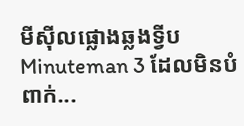មីស៊ីលផ្លោងឆ្លងទ្វីប Minuteman 3 ដែលមិនបំពាក់...